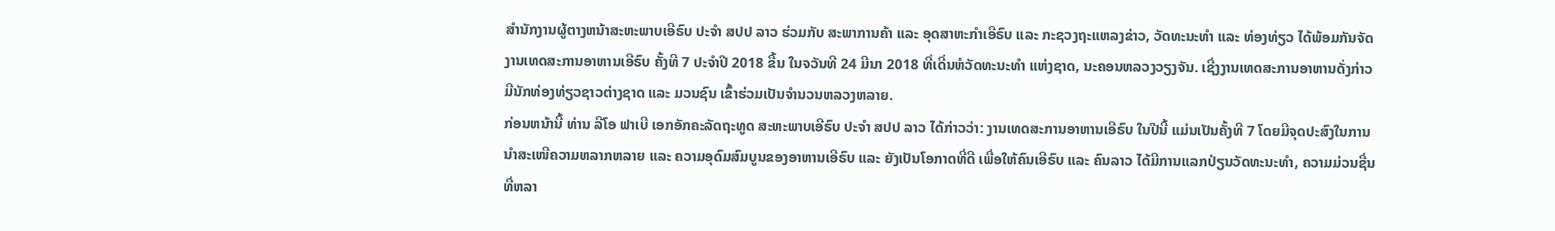ສໍານັກງານຜູ້ຕາງຫນ້າສະຫະພາບເອີຣົບ ປະຈໍາ ສປປ ລາວ ຮ່ວມກັບ ສະພາການຄ້າ ແລະ ອຸດສາຫະກໍາເອີຣົບ ແລະ ກະຊວງຖະແຫລງຂ່າວ, ວັດທະນະທໍາ ແລະ ທ່ອງທ່ຽວ ໄດ້ພ້ອມກັນຈັດງານເທດສະການອາຫານເອີຣົບ ຄັ້ງທີ 7 ປະຈໍາປີ 2018 ຂື້ນ ໃນຈວັນທີ 24 ມີນາ 2018 ທີ່ເດີ່ນຫໍວັດທະນະທໍາ ແຫ່ງຊາດ, ນະຄອນຫລວງວຽງຈັນ. ເຊີ່ງງານເທດສະການອາຫານດັ່ງກ່າວ ມີນັກທ່ອງທ່ຽວຊາວຕ່າງຊາດ ແລະ ມວນຊົນ ເຂົ້າຮ່ວມເປັນຈໍານວນຫລວງຫລາຍ.
ກ່ອນຫນ້ານີ້ ທ່ານ ລີໂອ ຟາເບີ ເອກອັກຄະລັດຖະທູດ ສະຫະພາບເອີຣົບ ປະຈໍາ ສປປ ລາວ ໄດ້ກ່າວວ່າ: ງານເທດສະການອາຫານເອີຣົບ ໃນປີນີ້ ແມ່ນເປັນຄັ້ງທີ 7 ໂດຍມີຈຸດປະສົງໃນການນໍາສະເໜີຄວາມຫລາກຫລາຍ ແລະ ຄວາມອຸດົມສົມບູນຂອງອາຫານເອີຣົບ ແລະ ຍັງເປັນໂອກາດທີ່ດີ ເພື່ອໃຫ້ຄົນເອີຣົບ ແລະ ຄົນລາວ ໄດ້ມີການແລກປ່ຽນວັດທະນະທໍາ, ຄວາມມ່ວນຊື່ນ ທີ່ຫລາ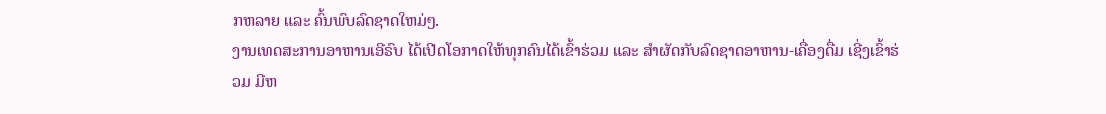ກຫລາຍ ແລະ ຄົ້ນພົບລົດຊາດໃຫມ່ໆ.
ງານເທດສະການອາຫານເອີຣົບ ໄດ້ເປີດໂອກາດໃຫ້ທຸກຄົນໄດ້ເຂົ້າຮ່ວມ ແລະ ສໍາຜັດກັບລົດຊາດອາຫານ-ເຄື່ອງດື່ມ ເຊີ່ງເຂົ້າຮ່ວມ ມີຫ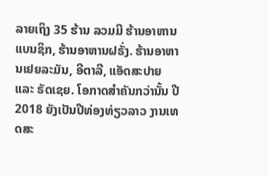ລາຍເຖິງ 35 ຮ້ານ ລວມມີ ຮ້ານອາຫານແບນຊິກ, ຮ້ານອາຫານຝຣັ່ງ. ຮ້ານອາຫານເຢຍລະມັນ, ອີຕາລີ, ແອັດສະປາຍ ແລະ ຣັດເຊຍ. ໂອກາດສໍາຄັນກວ່ານັ້ນ ປີ 2018 ຍັງເປັນປີທ່ອງທ່ຽວລາວ ງານເທດສະ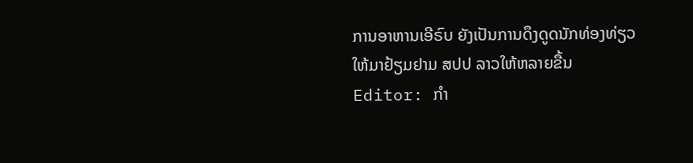ການອາຫານເອີຣົບ ຍັງເປັນການດຶງດູດນັກທ່ອງທ່ຽວ ໃຫ້ມາຢ້ຽມຢາມ ສປປ ລາວໃຫ້ຫລາຍຂື້ນ
Editor: ກຳ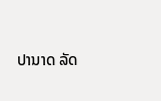ປານາດ ລັດ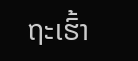ຖະເຮົ້າ